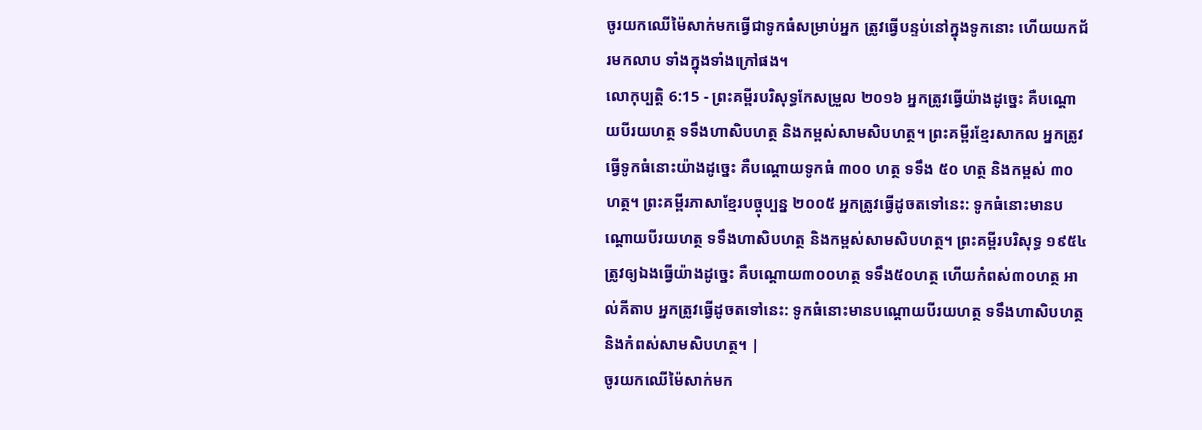ចូរយកឈើម៉ៃសាក់មកធ្វើជាទូកធំសម្រាប់អ្នក ត្រូវធ្វើបន្ទប់នៅក្នុងទូកនោះ ហើយយកជ័រមកលាប ទាំងក្នុងទាំងក្រៅផង។
លោកុប្បត្តិ 6:15 - ព្រះគម្ពីរបរិសុទ្ធកែសម្រួល ២០១៦ អ្នកត្រូវធ្វើយ៉ាងដូច្នេះ គឺបណ្តោយបីរយហត្ថ ទទឹងហាសិបហត្ថ និងកម្ពស់សាមសិបហត្ថ។ ព្រះគម្ពីរខ្មែរសាកល អ្នកត្រូវធ្វើទូកធំនោះយ៉ាងដូច្នេះ គឺបណ្ដោយទូកធំ ៣០០ ហត្ថ ទទឹង ៥០ ហត្ថ និងកម្ពស់ ៣០ ហត្ថ។ ព្រះគម្ពីរភាសាខ្មែរបច្ចុប្បន្ន ២០០៥ អ្នកត្រូវធ្វើដូចតទៅនេះ: ទូកធំនោះមានបណ្ដោយបីរយហត្ថ ទទឹងហាសិបហត្ថ និងកម្ពស់សាមសិបហត្ថ។ ព្រះគម្ពីរបរិសុទ្ធ ១៩៥៤ ត្រូវឲ្យឯងធ្វើយ៉ាងដូច្នេះ គឺបណ្តោយ៣០០ហត្ថ ទទឹង៥០ហត្ថ ហើយកំពស់៣០ហត្ថ អាល់គីតាប អ្នកត្រូវធ្វើដូចតទៅនេះ: ទូកធំនោះមានបណ្តោយបីរយហត្ថ ទទឹងហាសិបហត្ថ និងកំពស់សាមសិបហត្ថ។ |
ចូរយកឈើម៉ៃសាក់មក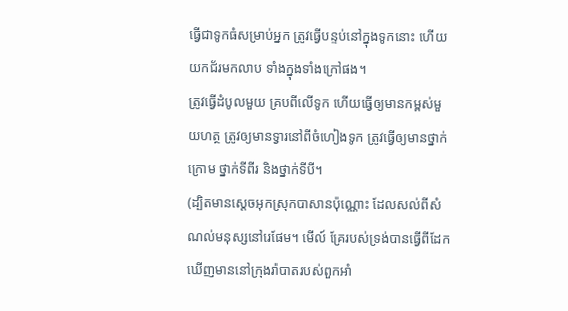ធ្វើជាទូកធំសម្រាប់អ្នក ត្រូវធ្វើបន្ទប់នៅក្នុងទូកនោះ ហើយយកជ័រមកលាប ទាំងក្នុងទាំងក្រៅផង។
ត្រូវធ្វើដំបូលមួយ គ្របពីលើទូក ហើយធ្វើឲ្យមានកម្ពស់មួយហត្ថ ត្រូវឲ្យមានទ្វារនៅពីចំហៀងទូក ត្រូវធ្វើឲ្យមានថ្នាក់ក្រោម ថ្នាក់ទីពីរ និងថ្នាក់ទីបី។
(ដ្បិតមានស្ដេចអុកស្រុកបាសានប៉ុណ្ណោះ ដែលសល់ពីសំណល់មនុស្សនៅរេផែម។ មើល៍ គ្រែរបស់ទ្រង់បានធ្វើពីដែក ឃើញមាននៅក្រុងរ៉ាបាតរបស់ពួកអាំ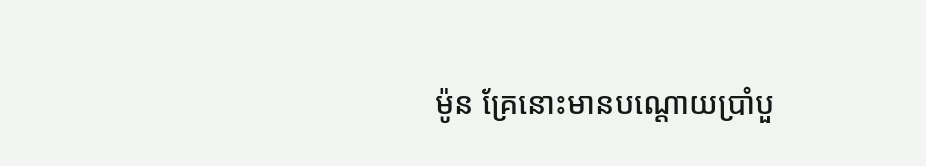ម៉ូន គ្រែនោះមានបណ្តោយប្រាំបួ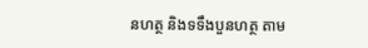នហត្ថ និងទទឹងបួនហត្ថ តាម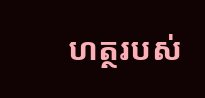ហត្ថរបស់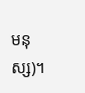មនុស្ស)។